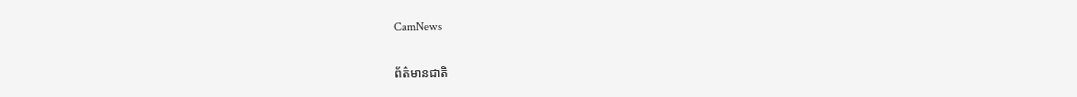CamNews

ព័ត៌មានជាតិ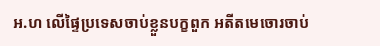អ.ហ លើផ្ទៃប្រទេសចាប់ខ្លួនបក្ខពួក អតីតមេចោរចាប់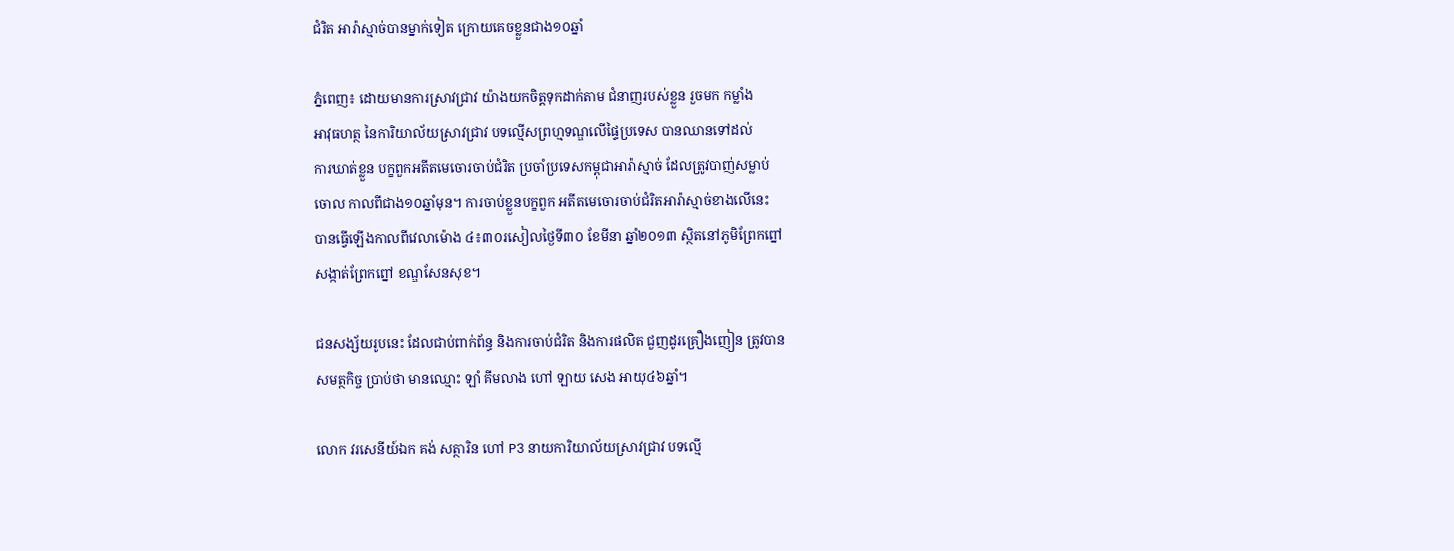ជំរិត អារ៉ាស្មាច់បានម្នាក់ទៀត ក្រោយគេចខ្លួនជាង១០ឆ្នាំ

ភ្នំពេញ៖ ដោយមានការស្រាវជ្រាវ យ៉ាងយកចិត្តទុកដាក់តាម ជំនាញរបស់ខ្លួន រួចមក កម្លាំង
អាវុធហត្ថ នៃការិយាល័យស្រាវជ្រាវ បទល្មើសព្រហ្មទណ្ឌលើផ្ទៃប្រទេស បានឈានទៅដល់
ការឃាត់ខ្លួន បក្ខពួកអតីតមេចោរចាប់ជំរិត ប្រចាំប្រទេសកម្ពុជាអារ៉ាស្មាច់ ដែលត្រូវបាញ់សម្លាប់
ចោល កាលពីជាង១០ឆ្នាំមុន។ ការចាប់ខ្លួនបក្ខពួក អតីតមេចោរចាប់ជំរិតអារ៉ាស្មាច់ខាងលើនេះ
បានធ្វើឡើងកាលពីវេលាម៉ោង ៤៖៣០រសៀលថ្ងៃទី៣០ ខែមីនា ឆ្នាំ២០១៣ ស្ថិតនៅភូមិព្រែកព្នៅ
សង្កាត់ព្រែកព្នៅ ខណ្ឌសែនសុខ។

ជនសង្ស័យរូបនេះ ដែលជាប់ពាក់ព័ន្ធ និងការចាប់ជំរិត និងការផលិត ជួញដូរគ្រឿងញៀន ត្រូវបាន
សមត្ថកិច្ច ប្រាប់ថា មានឈ្មោះ ឡាំ គីមលាង ហៅ ឡាយ សេង អាយុ៤៦ឆ្នាំ។

លោក វរសេនីយ៍ឯក គង់ សត្ថារិន ហៅ P3 នាយការិយាល័យស្រាវជ្រាវ បទល្មើ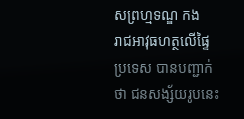សព្រហ្មទណ្ឌ កង
រាជអាវុធហត្ថលើផ្ទៃប្រទេស បានបញ្ជាក់ថា ជនសង្ស័យរូបនេះ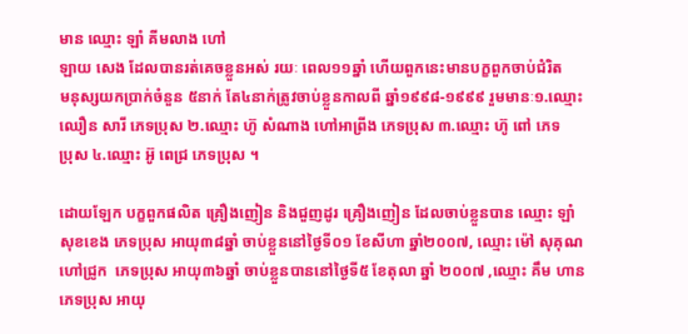មាន ឈ្មោះ ឡាំ គីមលាង ហៅ
ឡាយ សេង ដែលបានរត់គេចខ្លួនអស់ រយៈ ពេល១១ឆ្នាំ ហើយពួកនេះមានបក្ខពួកចាប់ជំរិត
មនុស្សយកប្រាក់ចំនួន ៥នាក់ តែ៤នាក់ត្រូវចាប់ខ្លួនកាលពី ឆ្នាំ១៩៩៨-១៩៩៩ រួមមានៈ១.ឈ្មោះ
ឈឿន សារី ភេទប្រុស ២.ឈ្មោះ ហ៊ូ សំណាង ហៅអាព្រីង ភេទប្រុស ៣.ឈ្មោះ ហ៊ូ ពៅ ភេទ
ប្រុស ៤.ឈ្មោះ អ៊ូ ពេជ្រ ភេទប្រុស ។

ដោយឡែក បក្ខពួកផលិត គ្រឿងញៀន និងជួញដូរ គ្រឿងញៀន ដែលចាប់ខ្លួនបាន ឈ្មោះ ឡាំ
សុខខេង ភេទប្រុស អាយុ៣៨ឆ្នាំ ចាប់ខ្លួននៅថ្ងៃទី០១ ខែសីហា ឆ្នាំ២០០៧, ឈ្មោះ ម៉ៅ សុគុណ
ហៅជ្រូក  ភេទប្រុស អាយុ៣៦ឆ្នាំ ចាប់ខ្លួនបាននៅថ្ងៃទី៥ ខែតុលា ឆ្នាំ ២០០៧ ,ឈ្មោះ គឹម ហាន
ភេទប្រុស អាយុ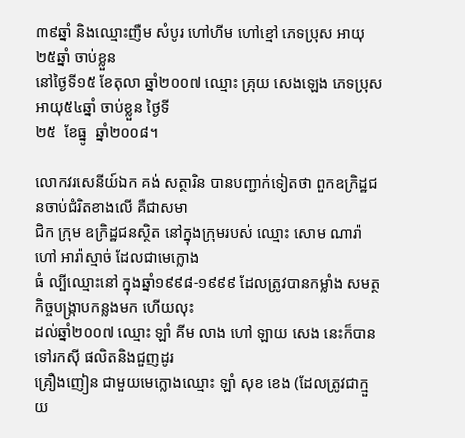៣៩ឆ្នាំ និងឈ្មោះញឺម សំបូរ ហៅហីម ហៅខ្មៅ ភេទប្រុស អាយុ ២៥ឆ្នាំ ចាប់ខ្លួន
នៅថ្ងៃទី១៥ ខែតុលា ឆ្នាំ២០០៧ ឈ្មោះ គ្រុយ សេងឡេង ភេទប្រុស អាយុ៥៤ឆ្នាំ ចាប់ខ្លួន ថ្ងៃទី
២៥  ខែធ្នូ  ឆ្នាំ២០០៨។

លោកវរសេនីយ៍ឯក គង់ សត្ថារិន បានបញ្ជាក់ទៀតថា ពួកឧក្រិដ្ឋជនចាប់ជំរិតខាងលើ គឺជាសមា
ជិក ក្រុម ឧក្រិដ្ឋជនស្ថិត នៅក្នុងក្រុមរបស់ ឈ្មោះ សោម ណារ៉ា ហៅ អារ៉ាស្មាច់ ដែលជាមេក្លោង
ធំ ល្បីឈ្មោះនៅ ក្នុងឆ្នាំ១៩៩៨-១៩៩៩ ដែលត្រូវបានកម្លាំង សមត្ថកិច្ចបង្រ្កាបកន្លងមក ហើយលុះ
ដល់ឆ្នាំ២០០៧ ឈ្មោះ ឡាំ គីម លាង ហៅ ឡាយ សេង នេះក៏បានទៅរកស៊ី ផលិតនិងជួញដូរ
គ្រឿងញៀន ជាមួយមេក្លោងឈ្មោះ ឡាំ សុខ ខេង (ដែលត្រូវជាក្មួយ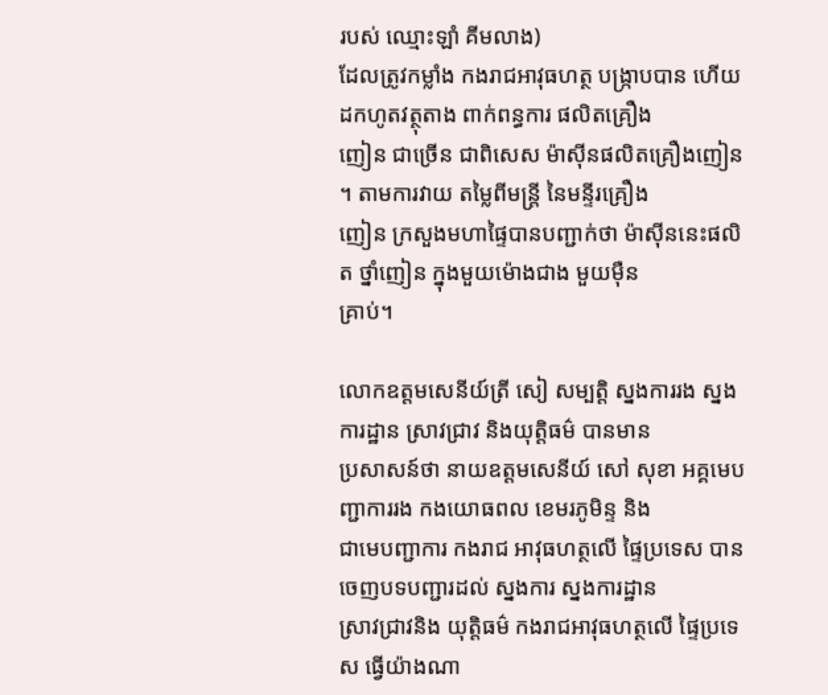របស់ ឈ្មោះឡាំ គីមលាង)
ដែលត្រូវកម្លាំង កងរាជអាវុធហត្ថ បង្ក្រាបបាន ហើយ ដកហូតវត្ថុតាង ពាក់ពន្ធការ ផលិតគ្រឿង
ញៀន ជាច្រើន ជាពិសេស ម៉ាស៊ីនផលិតគ្រឿងញៀន ។ តាមការវាយ តម្លៃពីមន្រ្តី នៃមន្ទីរគ្រឿង
ញៀន ក្រសួងមហាផ្ទៃបានបញ្ជាក់ថា ម៉ាស៊ីននេះផលិត ថ្នាំញៀន ក្នុងមួយម៉ោងជាង មួយម៉ឺន
គ្រាប់។

លោកឧត្ដមសេនីយ៍ត្រី សៀ សម្បត្តិ ស្នងការរង ស្នងការដ្ឋាន ស្រាវជ្រាវ និងយុត្តិធម៌ បានមាន
ប្រសាសន៍ថា នាយឧត្ដមសេនីយ៍ សៅ សុខា អគ្គមេបញ្ជាការរង កងយោធពល ខេមរភូមិន្ទ និង
ជាមេបញ្ជាការ កងរាជ អាវុធហត្ថលើ ផ្ទៃប្រទេស បានចេញបទបញ្ជារដល់ ស្នងការ ស្នងការដ្ឋាន
ស្រាវជ្រាវនិង យុត្តិធម៌ កងរាជអាវុធហត្ថលើ ផ្ទៃប្រទេស ធ្វើយ៉ាងណា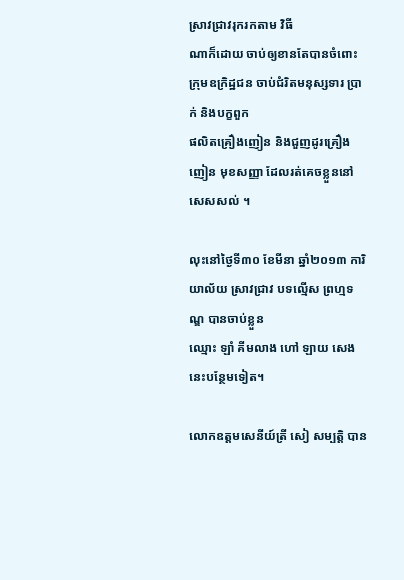ស្រាវជ្រាវរុករកតាម វិធី
ណាក៏ដោយ ចាប់ឲ្យខានតែបានចំពោះ ក្រុមឧក្រិដ្ឋជន ចាប់ជំរិតមនុស្សទារ ប្រាក់ និងបក្ខពួក
ផលិតគ្រឿងញៀន និងជួញដូរគ្រឿងញៀន មុខសញ្ញា ដែលរត់គេចខ្លួននៅសេសសល់ ។

លុះនៅថ្ងៃទី៣០ ខែមីនា ឆ្នាំ២០១៣ ការិយាល័យ ស្រាវជ្រាវ បទល្មើស ព្រហ្មទណ្ឌ បានចាប់ខ្លួន
ឈ្មោះ ឡាំ គីមលាង ហៅ ឡាយ សេង នេះបន្ថែមទៀត។

លោកឧត្ដមសេនីយ៍ត្រី សៀ សម្បត្តិ បាន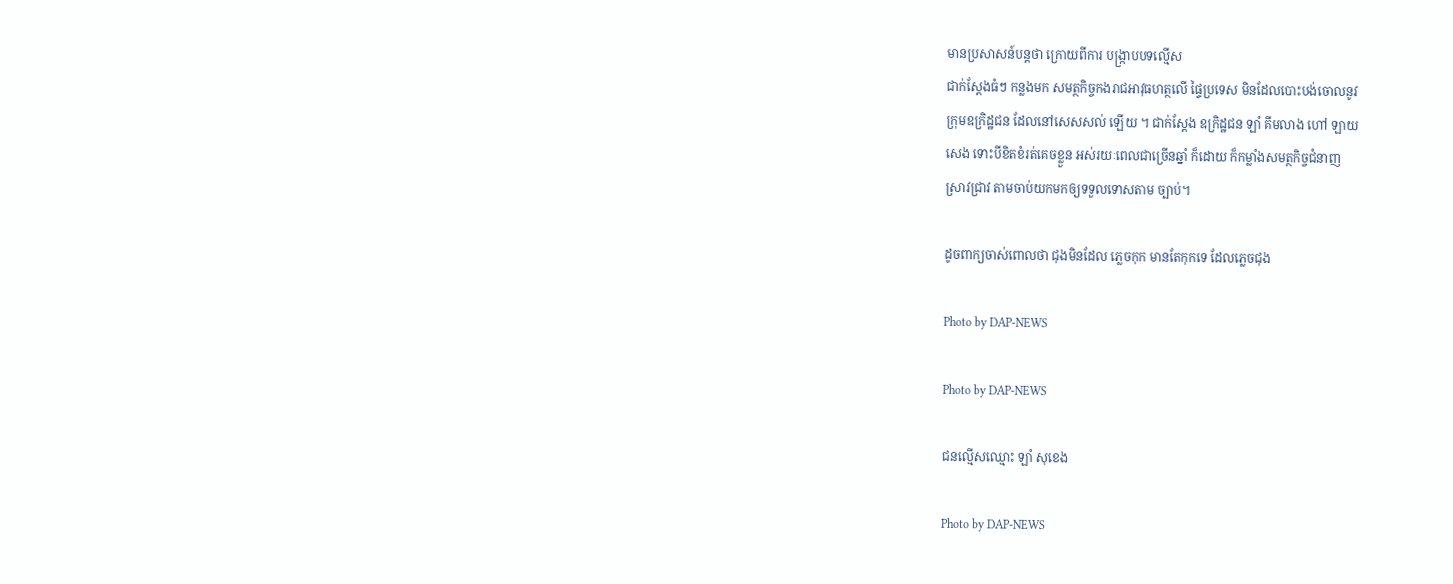មានប្រសាសន៍បន្តថា ក្រោយពីការ បង្ក្រាបបទល្មើស
ជាក់ស្ដែងធំៗ កន្លងមក សមត្ថកិច្ចកងរាជអាវុធហត្ថលើ ផ្ទៃប្រទេស មិនដែលបោះបង់ចោលនូវ
ក្រុមឧក្រិដ្ឋជន ដែលនៅសេសសល់ ឡើយ ។ ជាក់ស្ដែង ឧក្រិដ្ឋជន ឡាំ គីមលាង ហៅ ឡាយ
សេង ទោះបីខិតខំរត់គេចខ្លួន អស់រយៈពេលជាច្រើនឆ្នាំ ក៏ដោយ ក៏កម្លាំងសមត្ថកិច្ចជំនាញ
ស្រាវជ្រាវ តាមចាប់យកមកឲ្យទទួលទោសតាម ច្បាប់។

ដូចពាក្យចាស់ពោលថា ជុងមិនដែល ភ្លេចកុក មានតែកុកទេ ដែលភ្លេចជុង

Photo by DAP-NEWS

Photo by DAP-NEWS

ជនល្មើសឈ្មោះ ឡាំ សុខេង

Photo by DAP-NEWS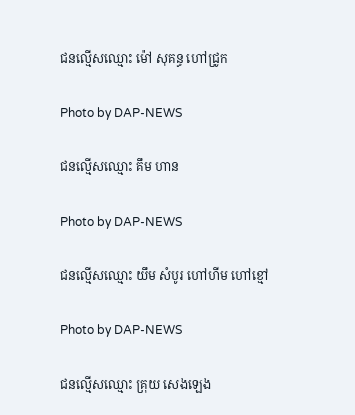ជនល្មើសឈ្មោះ ម៉ៅ សុគន្ធ ហៅជ្រូក

Photo by DAP-NEWS

ជនល្មើសឈ្មោះ គឹម ហាន

Photo by DAP-NEWS

ជនល្មើសឈ្មោះ យឹម សំបូរ ហៅហីម ហៅខ្មៅ

Photo by DAP-NEWS

ជនល្មើសឈ្មោះ គ្រុយ សេងឡេង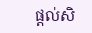ផ្តល់សិ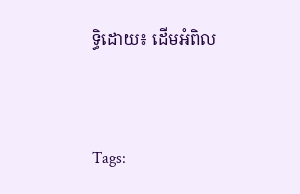ទ្ធិដោយ៖ ដើមអំពិល


Tags: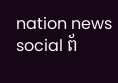nation news social ព័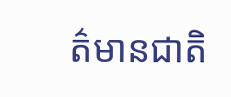ត៌មានជាតិ